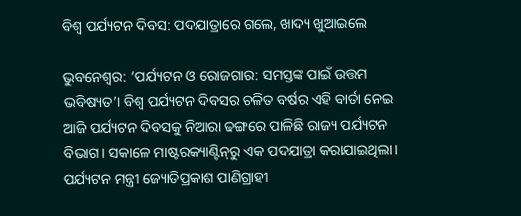ବିଶ୍ବ ପର୍ଯ୍ୟଟନ ଦିବସ: ପଦଯାତ୍ରାରେ ଗଲେ, ଖାଦ୍ୟ ଖୁଆଇଲେ

ଭୁବନେଶ୍ବର: ‘ପର୍ଯ୍ୟଟନ ଓ ରୋଜଗାର: ସମସ୍ତଙ୍କ ପାଇଁ ଉତ୍ତମ ଭବିଷ୍ୟତ’। ବିଶ୍ବ ପର୍ଯ୍ୟଟନ ଦିବସର ଚଳିତ ବର୍ଷର ଏହି ବାର୍ତା ନେଇ ଆଜି ପର୍ଯ୍ୟଟନ ଦିବସକୁ ନିଆରା ଢଙ୍ଗରେ ପାଳିଛି ରାଜ୍ୟ ପର୍ଯ୍ୟଟନ ବିଭାଗ। ସକାଳେ ମାଷ୍ଟରକ୍ୟାଣ୍ଟିନ୍‌ରୁ ଏକ ପଦଯାତ୍ରା କରାଯାଇଥିଲା। ପର୍ଯ୍ୟଟନ ମନ୍ତ୍ରୀ ଜ୍ୟୋତିପ୍ରକାଶ ପାଣିଗ୍ରାହୀ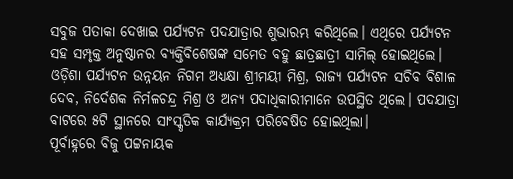ସବୁଜ ପତାକା ଦେଖାଇ ପର୍ଯ୍ୟଟନ ପଦଯାତ୍ରାର ଶୁଭାରମ୍ଭ କରିଥିଲେ। ଏଥିରେ ପର୍ଯ୍ୟଟନ ସହ ସମ୍ପୃକ୍ତ ଅନୁଷ୍ଠାନର ବ୍ୟକ୍ତିବିଶେଷଙ୍କ ସମେତ ବହୁ ଛାତ୍ରଛାତ୍ରୀ ସାମିଲ୍ ହୋଇଥିଲେ। ଓଡ଼ିଶା ପର୍ଯ୍ୟଟନ ଉନ୍ନୟନ ନିଗମ ଅଧ୍ୟକ୍ଷା ଶ୍ରୀମୟୀ ମିଶ୍ର, ରାଜ୍ୟ ପର୍ଯ୍ୟଟନ ସଚିବ ବିଶାଳ ଦେବ, ନିର୍ଦେଶକ ନିର୍ମଳଚନ୍ଦ୍ର ମିଶ୍ର ଓ ଅନ୍ୟ ପଦାଧିକାରୀମାନେ ଉପସ୍ଥିତ ଥିଲେ। ପଦଯାତ୍ରା ବାଟରେ ୫ଟି ସ୍ଥାନରେ ସାଂସ୍କୃତିକ କାର୍ଯ୍ୟକ୍ରମ ପରିବେଷିତ ହୋଇଥିଲା।
ପୂର୍ବାହ୍ନରେ ବିଜୁ ପଟ୍ଟନାୟକ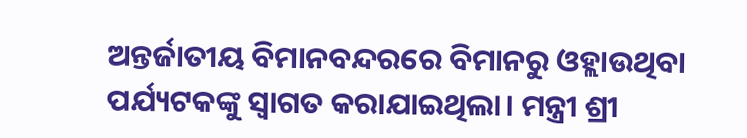ଅନ୍ତର୍ଜାତୀୟ ବିମାନବନ୍ଦରରେ ବିମାନରୁ ଓହ୍ଲାଉଥିବା ପର୍ଯ୍ୟଟକଙ୍କୁ ସ୍ବାଗତ କରାଯାଇଥିଲା। ମନ୍ତ୍ରୀ ଶ୍ରୀ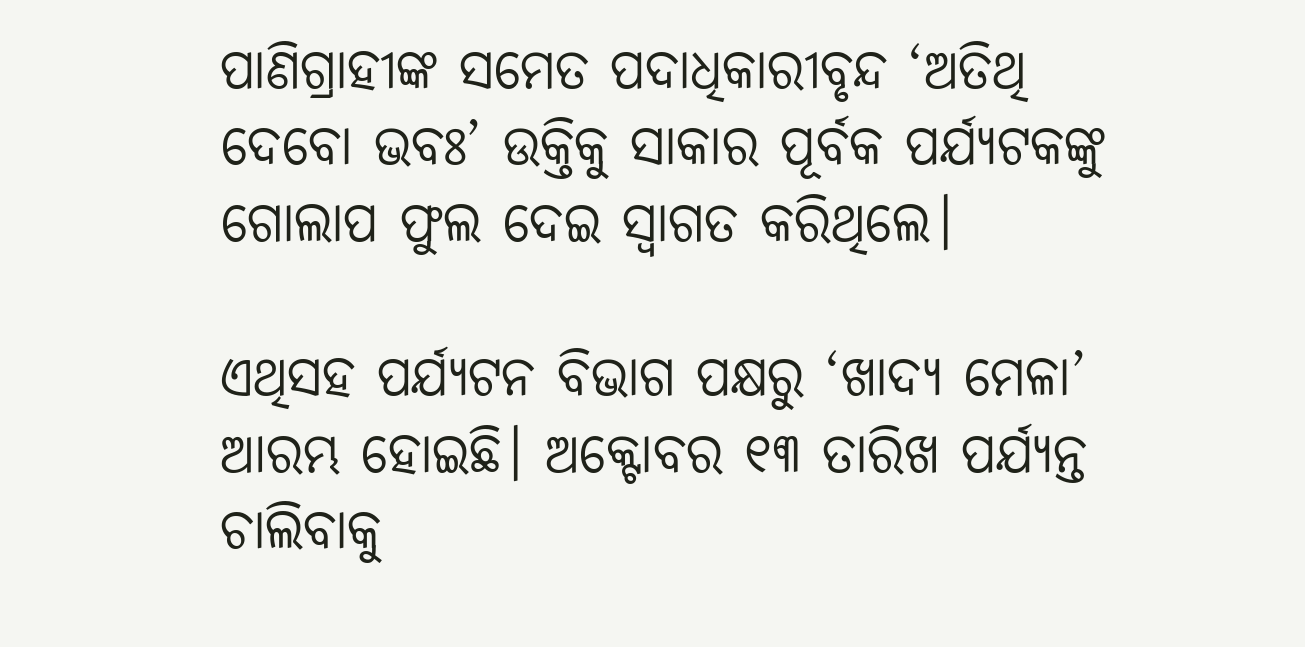ପାଣିଗ୍ରାହୀଙ୍କ ସମେତ ପଦାଧିକାରୀବୃନ୍ଦ ‘ଅତିଥି ଦେବୋ ଭବଃ’ ଉକ୍ତିକୁ ସାକାର ପୂର୍ବକ ପର୍ଯ୍ୟଟକଙ୍କୁ ଗୋଲାପ ଫୁଲ ଦେଇ ସ୍ବାଗତ କରିଥିଲେ।

ଏଥିସହ ପର୍ଯ୍ୟଟନ ବିଭାଗ ପକ୍ଷରୁ ‘ଖାଦ୍ୟ ମେଳା’ ଆରମ୍ଭ ହୋଇଛି। ଅକ୍ଟୋବର ୧୩ ତାରିଖ ପର୍ଯ୍ୟନ୍ତ ଚାଲିବାକୁ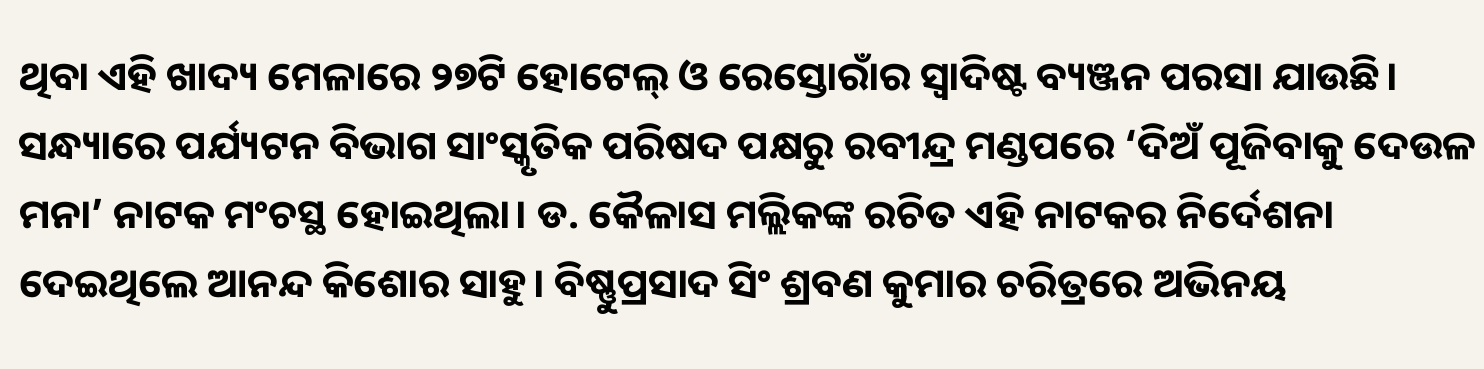ଥିବା ଏହି ଖାଦ୍ୟ ମେଳାରେ ୨୭ଟି ହୋଟେଲ୍‌ ଓ ରେସ୍ତୋରାଁର ସ୍ବାଦିଷ୍ଟ ବ୍ୟଞ୍ଜନ ପରସା ଯାଉଛି। ସନ୍ଧ୍ୟାରେ ପର୍ଯ୍ୟଟନ ବିଭାଗ ସାଂସ୍କୃତିକ ପରିଷଦ ପକ୍ଷରୁ ରବୀନ୍ଦ୍ର ମଣ୍ଡପରେ ‘ଦିଅଁ ପୂଜିବାକୁ ଦେଉଳ ମନା’ ନାଟକ ମଂଚସ୍ଥ ହୋଇଥିଲା। ଡ. କୈଳାସ ମଲ୍ଲିକଙ୍କ ରଚିତ ଏହି ନାଟକର ନିର୍ଦେଶନା ଦେଇଥିଲେ ଆନନ୍ଦ କିଶୋର ସାହୁ। ବିଷ୍ଣୁପ୍ରସାଦ ସିଂ ଶ୍ରବଣ କୁମାର ଚରିତ୍ରରେ ଅଭିନୟ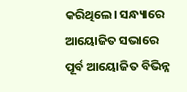କରିଥିଲେ। ସନ୍ଧ୍ୟାରେ ଆୟୋଜିତ ସଭାରେ ପୂର୍ବ ଆୟୋଜିତ ବିଭିନ୍ନ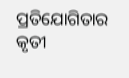ପ୍ରତିଯୋଗିତାର କୃତୀ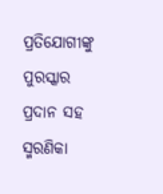ପ୍ରତିଯୋଗୀଙ୍କୁ ପୁରସ୍କାର ପ୍ରଦାନ ସହ ସ୍ମରଣିକା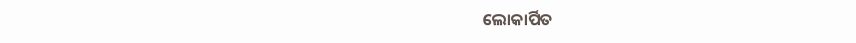ଲୋକାର୍ପିତ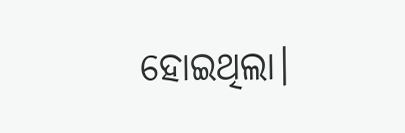ହୋଇଥିଲା।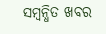ସମ୍ବନ୍ଧିତ ଖବର